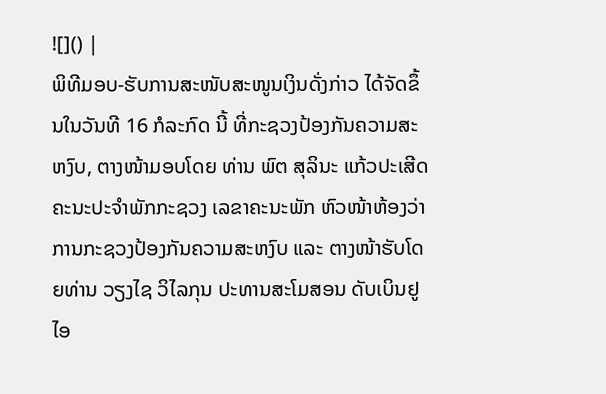![]() |
ພິທີມອບ-ຮັບການສະໜັບສະໜູນເງິນດັ່ງກ່າວ ໄດ້ຈັດຂຶ້ນໃນວັນທີ 16 ກໍລະກົດ ນີ້ ທີ່ກະຊວງປ້ອງກັນຄວາມສະຫງົບ, ຕາງໜ້າມອບໂດຍ ທ່ານ ພົຕ ສຸລິນະ ແກ້ວປະເສີດ ຄະນະປະຈຳພັກກະຊວງ ເລຂາຄະນະພັກ ຫົວໜ້າຫ້ອງວ່າການກະຊວງປ້ອງກັນຄວາມສະຫງົບ ແລະ ຕາງໜ້າຮັບໂດຍທ່ານ ວຽງໄຊ ວິໄລກຸນ ປະທານສະໂມສອນ ດັບເບິນຢູໄອ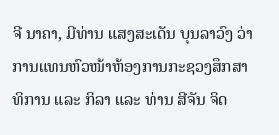ຈີ ນາຄາ, ມີທ່ານ ແສງສະເດັນ ບຸນລາວົງ ວ່າການແທນຫົວໜ້າຫ້ອງການກະຊວງສຶກສາທິການ ແລະ ກິລາ ແລະ ທ່ານ ສີຈັນ ຈິດ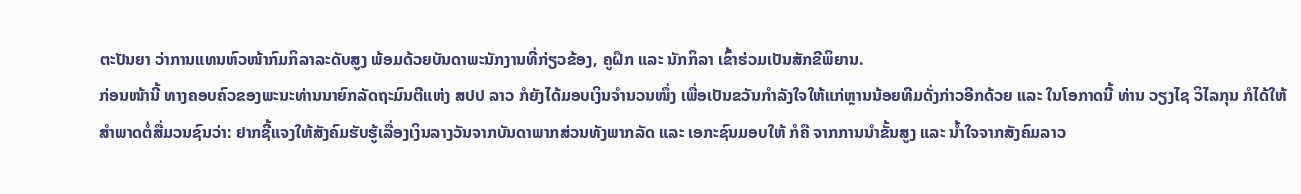ຕະປັນຍາ ວ່າການແທນຫົວໜ້າກົມກິລາລະດັບສູງ ພ້ອມດ້ວຍບັນດາພະນັກງານທີ່ກ່ຽວຂ້ອງ, ຄູຝຶກ ແລະ ນັກກິລາ ເຂົ້າຮ່ວມເປັນສັກຂີພິຍານ.
ກ່ອນໜ້ານີ້ ທາງຄອບຄົວຂອງພະນະທ່ານນາຍົກລັດຖະມົນຕີແຫ່ງ ສປປ ລາວ ກໍຍັງໄດ້ມອບເງິນຈຳນວນໜຶ່ງ ເພື່ອເປັນຂວັນກຳລັງໃຈໃຫ້ແກ່ຫຼານນ້ອຍທີມດັ່ງກ່າວອີກດ້ວຍ ແລະ ໃນໂອກາດນີ້ ທ່ານ ວຽງໄຊ ວິໄລກຸນ ກໍໄດ້ໃຫ້ສຳພາດຕໍ່ສື່ມວນຊົນວ່າ: ຢາກຊີ້ແຈງໃຫ້ສັງຄົມຮັບຮູ້ເລື່ອງເງິນລາງວັນຈາກບັນດາພາກສ່ວນທັງພາກລັດ ແລະ ເອກະຊົນມອບໃຫ້ ກໍຄື ຈາກການນຳຂັ້ນສູງ ແລະ ນໍ້າໃຈຈາກສັງຄົມລາວ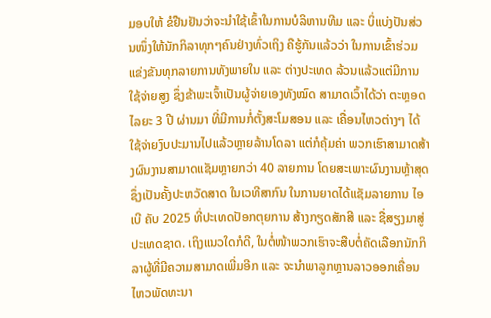ມອບໃຫ້ ຂໍຢືນຢັນວ່າຈະນຳໃຊ້ເຂົ້າໃນການບໍລິຫານທີມ ແລະ ບິ່ແບ່ງປັນສ່ວນໜຶ່ງໃຫ້ນັກກິລາທຸກໆຄົນຢ່າງທົ່ວເຖິງ ຄືຮູ້ກັນແລ້ວວ່າ ໃນການເຂົ້າຮ່ວມແຂ່ງຂັນທຸກລາຍການທັງພາຍໃນ ແລະ ຕ່າງປະເທດ ລ້ວນແລ້ວແຕ່ມີການໃຊ້ຈ່າຍສູງ ຊຶ່ງຂ້າພະເຈົ້າເປັນຜູ້ຈ່າຍເອງທັງໝົດ ສາມາດເວົ້າໄດ້ວ່າ ຕະຫຼອດໄລຍະ 3 ປີ ຜ່ານມາ ທີ່ມີການກໍ່ຕັ້ງສະໂມສອນ ແລະ ເຄື່ອນໄຫວຕ່າງໆ ໄດ້ໃຊ້ຈ່າຍງົບປະມານໄປແລ້ວຫຼາຍລ້ານໂດລາ ແຕ່ກໍຄຸ້ມຄ່າ ພວກເຮົາສາມາດສ້າງຜົນງານສາມາດແຊັມຫຼາຍກວ່າ 40 ລາຍການ ໂດຍສະເພາະຜົນງານຫຼ້າສຸດຊຶ່ງເປັນຄັ້ງປະຫວັດສາດ ໃນເວທີສາກົນ ໃນການຍາດໄດ້ແຊັມລາຍການ ໄອເບີ ຄັບ 2025 ທີ່ປະເທດປັອກຕຸຍການ ສ້າງກຽດສັກສີ ແລະ ຊື່ສຽງມາສູ່ປະເທດຊາດ. ເຖິງແນວໃດກໍດີ, ໃນຕໍ່ໜ້າພວກເຮົາຈະສືບຕໍ່ຄັດເລືອກນັກກິລາຜູ້ທີ່ມີຄວາມສາມາດເພີ່ມອີກ ແລະ ຈະນຳພາລູກຫຼານລາວອອກເຄື່ອນໄຫວພັດທະນາ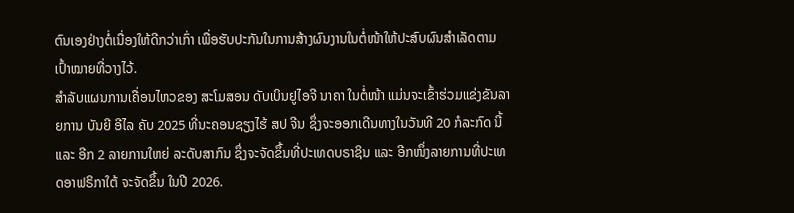ຕົນເອງຢ່າງຕໍ່ເນື່ອງໃຫ້ດີກວ່າເກົ່າ ເພື່ອຮັບປະກັນໃນການສ້າງຜົນງານໃນຕໍ່ໜ້າໃຫ້ປະສົບຜົນສຳເລັດຕາມເປົ້າໝາຍທີ່ວາງໄວ້.
ສຳລັບແຜນການເຄື່ອນໄຫວຂອງ ສະໂມສອນ ດັບເບິນຢູໄອຈີ ນາຄາ ໃນຕໍ່ໜ້າ ແມ່ນຈະເຂົ້າຮ່ວມແຂ່ງຂັນລາຍການ ບັນຍີ ອີໄລ ຄັບ 2025 ທີ່ນະຄອນຊຽງໄຮ້ ສປ ຈີນ ຊຶ່ງຈະອອກເດີນທາງໃນວັນທີ 20 ກໍລະກົດ ນີ້ ແລະ ອີກ 2 ລາຍການໃຫຍ່ ລະດັບສາກົນ ຊຶ່ງຈະຈັດຂຶ້ນທີ່ປະເທດບຣາຊິນ ແລະ ອີກໜຶ່ງລາຍການທີ່ປະເທດອາຟຣິກາໃຕ້ ຈະຈັດຂຶ້ນ ໃນປີ 2026.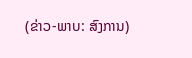(ຂ່າວ-ພາບ: ສົງການ)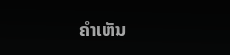ຄໍາເຫັນ